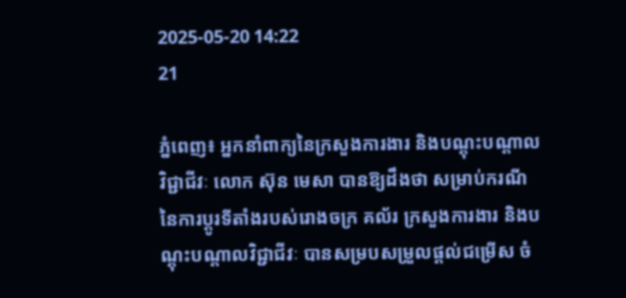2025-05-20 14:22
21

ភ្នំពេញ៖ អ្នកនាំពាក្យនៃក្រសួងការងារ និងបណ្តុះបណ្តាលវិជ្ជាជីវៈ លោក ស៊ុន មេសា បានឱ្យដឹងថា សម្រាប់ករណីនៃការប្តូរទីតាំងរបស់រោងចក្រ គល័រ ក្រសួងការងារ និងបណ្តុះបណ្តាលវិជ្ជាជីវៈ បានសម្របសម្រួលផ្តល់ជម្រើស ចំ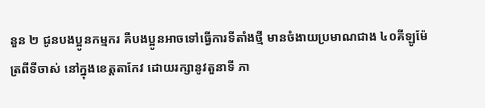នួន ២ ជូនបងប្អូនកម្មករ គឺបងប្អូនអាចទៅធ្វើការទីតាំងថ្មី មានចំងាយប្រមាណជាង ៤០គីឡូម៉ែត្រពីទីចាស់ នៅក្នុងខេត្តតាកែវ ដោយរក្សានូវតួនាទី ភា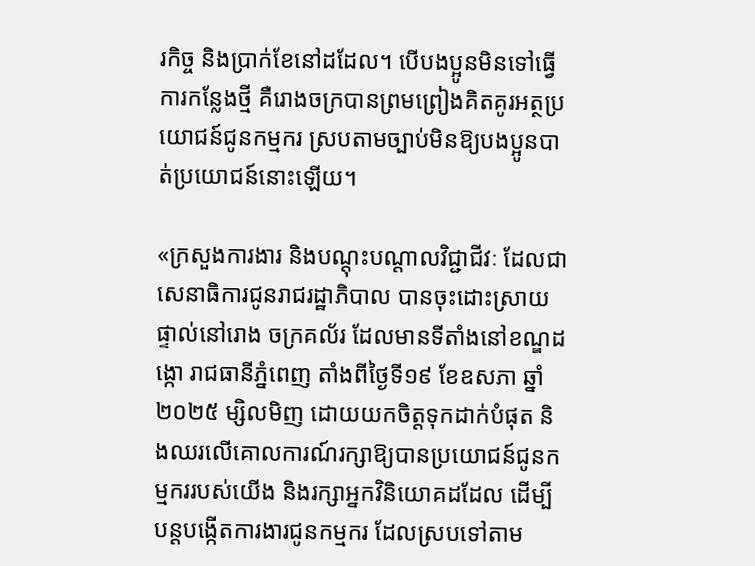រកិច្ច និងប្រាក់ខែនៅដដែល។ បើបងប្អូនមិនទៅធ្វើការកន្លែងថ្មី គឺរោងចក្របានព្រមព្រៀងគិតគូរអត្ថប្រយោជន៍ជូនកម្មករ ស្របតាមច្បាប់មិនឱ្យបងប្អូនបាត់ប្រយោជន៍នោះឡើយ។

«ក្រសួងការងារ និងបណ្តុះបណ្តាលវិជ្ជាជីវៈ ដែលជាសេនាធិការជូនរាជរដ្ឋាភិបាល បានចុះដោះស្រាយផ្ទាល់នៅរោង ចក្រគល័រ ដែលមានទីតាំងនៅខណ្ឌដង្កោ រាជធានីភ្នំពេញ តាំងពីថ្ងៃទី១៩ ខែឧសភា ឆ្នាំ២០២៥ ម្សិលមិញ ដោយយកចិត្តទុកដាក់បំផុត និងឈរលើគោលការណ៍រក្សាឱ្យបានប្រយោជន៍ជូនកម្មកររបស់យើង និងរក្សាអ្នកវិនិយោគដដែល ដើម្បីបន្តបង្កើតការងារជូនកម្មករ ដែលស្របទៅតាម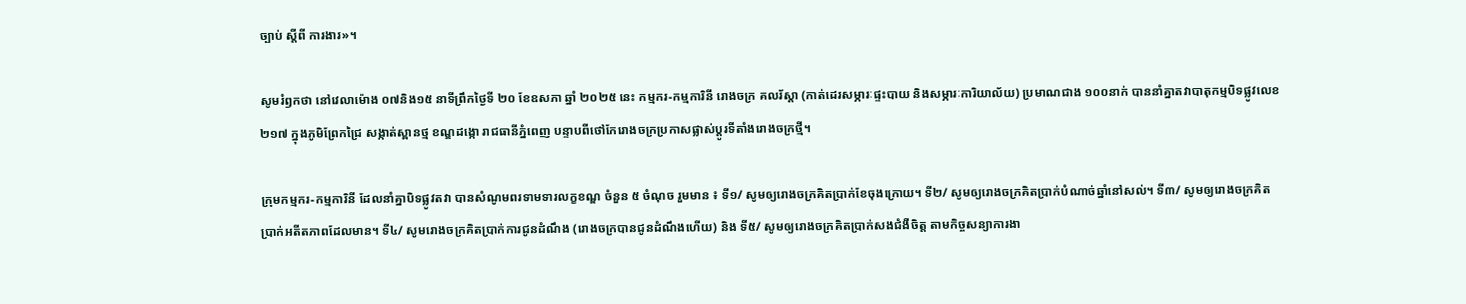ច្បាប់ ស្តីពី ការងារ»។

សូមរំឭកថា នៅវេលាម៉ោង ០៧និង១៥ នាទីព្រឹកថ្ងៃទី ២០ ខែឧសភា ឆ្នាំ ២០២៥ នេះ កម្មករ-កម្មការិនី រោងចក្រ គលរ័ស្តា (កាត់ដេរសម្ភារៈផ្ទះបាយ និងសម្ភារៈការិយាល័យ) ប្រមាណជាង ១០០នាក់ បាននាំគ្នាតវាបាតុកម្មបិទផ្លូវលេខ ២១៧ ក្នុងភូមិព្រែកជ្រៃ សង្កាត់ស្ពានថ្ម ខណ្ឌដង្កោ រាជធានីភ្នំពេញ បន្ទាបពីថៅកែរោងចក្រប្រកាសផ្លាស់ប្តូរទីតាំងរោងចក្រថ្មី។

ក្រុមកម្មករ-កម្មការិនី ដែលនាំគ្នាបិទផ្លូវតវា បានសំណូមពរទាមទារលក្ខខណ្ឌ ចំនួន ៥ ចំណុច រួមមាន ៖ ទី១/ សូមឲ្យរោងចក្រគិតប្រាក់ខែចុងក្រោយ។ ទី២/ សូមឲ្យរោងចក្រគិតប្រាក់បំណាច់ឆ្នាំនៅសល់។ ទី៣/ សូមឲ្យរោងចក្រគិតប្រាក់អតីតភាពដែលមាន។ ទី៤/ សូមរោងចក្រគិតប្រាក់ការជូនដំណឹង (រោងចក្របានជូនដំណឹងហើយ) និង ទី៥/ សូមឲ្យរោងចក្រគិតប្រាក់សងជំងឺចិត្ត តាមកិច្ចសន្យាការងា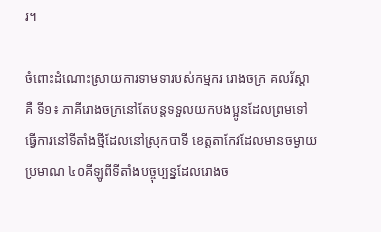រ។

ចំពោះដំណោះស្រាយការទាមទារបស់កម្មករ រោងចក្រ គលរ័ស្តា គឺ ទី១៖ ភាគីរោងចក្រនៅតែបន្តទទួលយកបងប្អូនដែលព្រមទៅធ្វើការនៅទីតាំងថ្មីដែលនៅស្រុកបាទី ខេត្តតាកែវដែលមានចម្ងាយប្រមាណ ៤០គីឡូពីទីតាំងបច្ចុប្បន្នដែលរោងច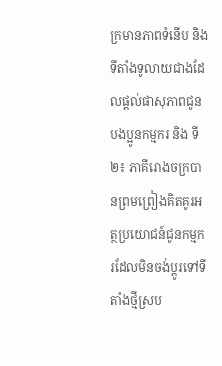ក្រមានភាពទំនើប និងទីតាំងទូលាយជាងដែលផ្តល់ផាសុភាពជូនបងប្អូនកម្មករ និង ទី២៖ ភាគីរោងចក្របានព្រមព្រៀងគិតគូរអត្ថប្រយោជន៍ជូនកម្មករដែលមិនចង់ប្តូរទៅទីតាំងថ្មីស្រប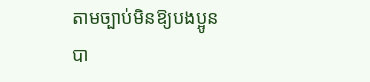តាមច្បាប់មិនឱ្យបងប្អូនបា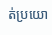ត់ប្រយោ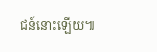ជន៍នោះឡើយ៕